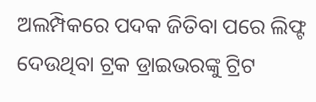ଅଲମ୍ପିକରେ ପଦକ ଜିତିବା ପରେ ଲିଫ୍ଟ ଦେଉଥିବା ଟ୍ରକ ଡ୍ରାଇଭରଙ୍କୁ ଟ୍ରିଟ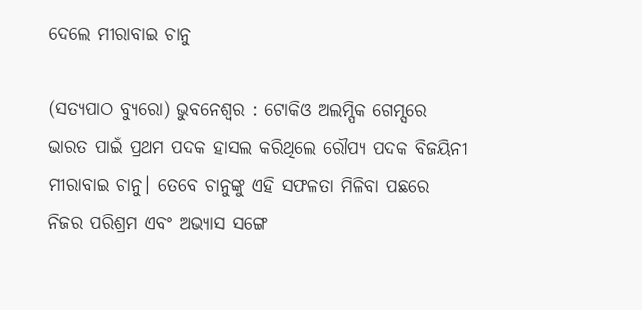ଦେଲେ ମୀରାବାଇ ଚାନୁ

(ସତ୍ଯପାଠ ବ୍ୟୁରୋ) ଭୁବନେଶ୍ୱର : ଟୋକିଓ ଅଲମ୍ପିକ ଗେମ୍ସରେ ଭାରତ ପାଇଁ ପ୍ରଥମ ପଦକ ହାସଲ କରିଥିଲେ ରୌପ୍ୟ ପଦକ ବିଜୟିନୀ ମୀରାବାଇ ଚାନୁ। ତେବେ ଚାନୁଙ୍କୁ ଏହି ସଫଳତା ମିଳିବା ପଛରେ ନିଜର ପରିଶ୍ରମ ଏବଂ ଅଭ୍ୟାସ ସଙ୍ଗେ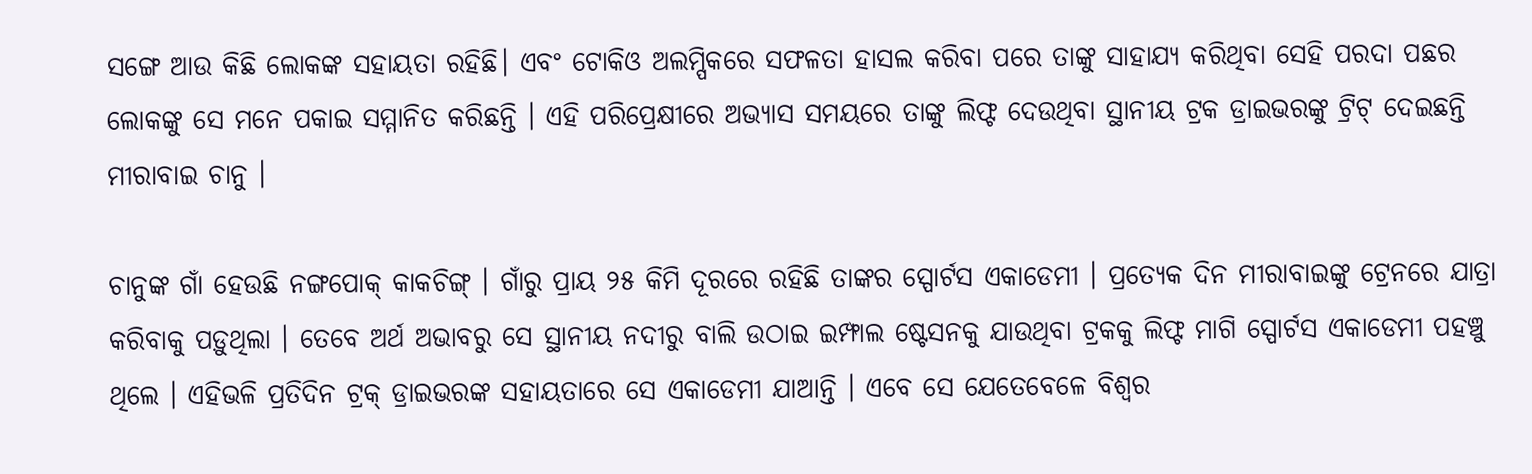ସଙ୍ଗେ ଆଉ କିଛି ଲୋକଙ୍କ ସହାୟତା ରହିଛି। ଏବଂ ଟୋକିଓ ଅଲମ୍ପିକରେ ସଫଳତା ହାସଲ କରିବା ପରେ ତାଙ୍କୁ ସାହାଯ୍ୟ କରିଥିବା ସେହି ପରଦା ପଛର ଲୋକଙ୍କୁ ସେ ମନେ ପକାଇ ସମ୍ମାନିତ କରିଛନ୍ତି । ଏହି ପରିପ୍ରେକ୍ଷୀରେ ଅଭ୍ୟାସ ସମୟରେ ତାଙ୍କୁ ଲିଫ୍ଟ ଦେଉଥିବା ସ୍ଥାନୀୟ ଟ୍ରକ ଡ୍ରାଇଭରଙ୍କୁ ଟ୍ରିଟ୍ ଦେଇଛନ୍ତି ମୀରାବାଇ ଚାନୁ ।

ଚାନୁଙ୍କ ଗାଁ ହେଉଛି ନଙ୍ଗପୋକ୍ କାକଚିଙ୍ଗ୍ । ଗାଁରୁ ପ୍ରାୟ ୨୫ କିମି ଦୂରରେ ରହିଛି ତାଙ୍କର ସ୍ପୋର୍ଟସ ଏକାଡେମୀ । ପ୍ରତ୍ୟେକ ଦିନ ମୀରାବାଇଙ୍କୁ ଟ୍ରେନରେ ଯାତ୍ରା କରିବାକୁ ପଡ଼ୁଥିଲା । ତେବେ ଅର୍ଥ ଅଭାବରୁ ସେ ସ୍ଥାନୀୟ ନଦୀରୁ ବାଲି ଉଠାଇ ଇମ୍ଫାଲ ଷ୍ଟେସନକୁ ଯାଉଥିବା ଟ୍ରକକୁ ଲିଫ୍ଟ ମାଗି ସ୍ପୋର୍ଟସ ଏକାଡେମୀ ପହଞ୍ଚୁ ଥିଲେ । ଏହିଭଳି ପ୍ରତିଦିନ ଟ୍ରକ୍ ଡ୍ରାଇଭରଙ୍କ ସହାୟତାରେ ସେ ଏକାଡେମୀ ଯାଆନ୍ତି । ଏବେ ସେ ଯେତେବେଳେ ବିଶ୍ବର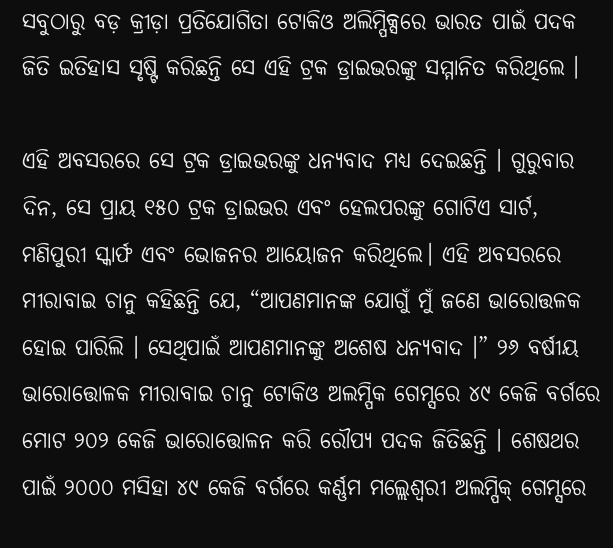ସବୁଠାରୁ ବଡ଼ କ୍ରୀଡ଼ା ପ୍ରତିଯୋଗିତା ଟୋକିଓ ଅଲିମ୍ପିକ୍ସରେ ଭାରତ ପାଇଁ ପଦକ ଜିତି ଇତିହାସ ସୃଷ୍ଟି କରିଛନ୍ତି ସେ ଏହି ଟ୍ରକ ଡ୍ରାଇଭରଙ୍କୁ ସମ୍ମାନିତ କରିଥିଲେ ।

ଏହି ଅବସରରେ ସେ ଟ୍ରକ ଡ୍ରାଇଭରଙ୍କୁ ଧନ୍ୟବାଦ ମଧ୍ୟ ଦେଇଛନ୍ତି । ଗୁରୁବାର ଦିନ, ସେ ପ୍ରାୟ ୧୫୦ ଟ୍ରକ ଡ୍ରାଇଭର ଏବଂ ହେଲପରଙ୍କୁ ଗୋଟିଏ ସାର୍ଟ, ମଣିପୁରୀ ସ୍କାର୍ଫ ଏବଂ ଭୋଜନର ଆୟୋଜନ କରିଥିଲେ। ଏହି ଅବସରରେ ମୀରାବାଇ ଚାନୁ କହିଛନ୍ତି ଯେ, “ଆପଣମାନଙ୍କ ଯୋଗୁଁ ମୁଁ ଜଣେ ଭାରୋତ୍ତଳକ ହୋଇ ପାରିଲି । ସେଥିପାଇଁ ଆପଣମାନଙ୍କୁ ଅଶେଷ ଧନ୍ୟବାଦ ।” ୨୬ ବର୍ଷୀୟ ଭାରୋତ୍ତୋଳକ ମୀରାବାଇ ଚାନୁ ଟୋକିଓ ଅଲମ୍ପିକ ଗେମ୍ସରେ ୪୯ କେଜି ବର୍ଗରେ ମୋଟ ୨୦୨ କେଜି ଭାରୋତ୍ତୋଳନ କରି ରୌପ୍ୟ ପଦକ ଜିତିଛନ୍ତି । ଶେଷଥର ପାଇଁ ୨୦୦୦ ମସିହା ୪୯ କେଜି ବର୍ଗରେ କର୍ଣ୍ଣମ ମଲ୍ଲେଶ୍ବରୀ ଅଲମ୍ପିକ୍ ଗେମ୍ସରେ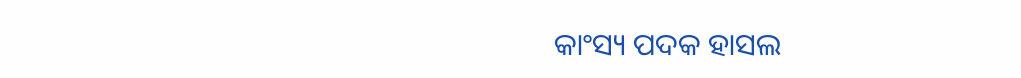କାଂସ୍ୟ ପଦକ ହାସଲ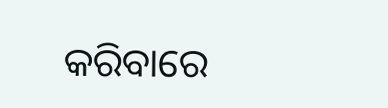କରିବାରେ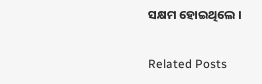ସକ୍ଷମ ହୋଇଥିଲେ ।

Related Posts